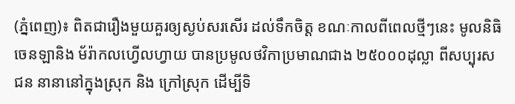(ភ្នំពេញ)៖ ពិតជារឿងមួយគួរឲ្យស្ងប់សរសើរ ដល់ទឹកចិត្ត ខណៈកាលពីពេលថ្មីៗនេះ មូលនិធិចេនឡានិង ម័រ៉ាកលហ្វើលហ្វាយ បានប្រមូលថវិកាប្រមាណជាង ២៥០០០ដុល្លា ពីសប្បុរសជន នានានៅក្នុងស្រុក និង ក្រៅស្រុក ដើម្បីទិ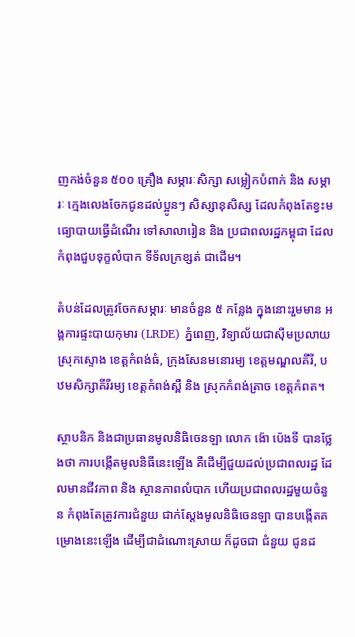ញកង់ចំនួន ៥០០ គ្រឿង សម្ភារៈសិក្សា សម្លៀកបំពាក់ និង សម្ភារៈ ក្មេងលេងចែកជូនដល់ប្អូនៗ សិស្សានុសិស្ស ដែលកំពុងតែខ្វះមធ្យោបាយធ្វើដំណើរ ទៅសាលារៀន និង ប្រជាពលរដ្ឋកម្ពុជា ដែលកំពុងជួបទុក្ខលំបាក ទីទ័លក្រខ្សត់ ជាដើម។

តំបន់ដែលត្រូវចែកសម្ភារៈ មានចំនួន ៥ កន្លែង ក្នុងនោះរួមមាន អង្គការផ្ទះបាយកុមារ (LRDE) ភ្នំពេញ, វិទ្យាល័យជាស៊ីមប្រលាយ ស្រុកស្ទោង ខេត្តកំពង់ធំ, ក្រុងសែនមនោរម្យ ខេត្តមណ្ឌលគីរី, បឋមសិក្សាគីរីរម្យ ខេត្តកំពង់ស្ពឺ និង ស្រុកកំពង់ត្រាច ខេត្តកំពត។

ស្ថាបនិក និងជាប្រធានមូលនិធិចេនឡា លោក ង៉ោ ប៉េងទី បានថ្លែងថា ការបង្កើតមូលនិធីនេះឡើង គឺដើម្បីជួយដល់ប្រជាពលរដ្ឋ ដែលមានជីវភាព និង ស្ថានភាពលំបាក ហើយប្រជាពលរដ្ឋមួយចំនួន កំពុងតែត្រូវការជំនួយ ជាក់ស្ដែងមូលនិធិចេនឡា បានបង្កើតគម្រោងនេះឡើង ដើម្បីជាដំណោះស្រាយ ក៏ដូចជា ជំនួយ ជូនដ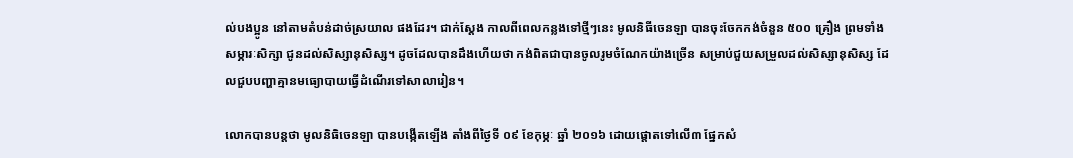ល់បងប្អូន នៅតាមតំបន់ដាច់ស្រយាល ផងដែរ។ ជាក់ស្ដែង កាលពីពេលកន្លងទៅថ្មីៗនេះ មូលនិធីចេនឡា បានចុះចែកកង់ចំនួន ៥០០ គ្រឿង ព្រមទាំងសម្ភារៈសិក្សា ជូនដល់សិស្សានុសិស្ស។ ដូចដែលបានដឹងហើយថា កង់ពិតជាបានចូលរូមចំណែកយ៉ាងច្រើន សម្រាប់ជួយសម្រួលដល់សិស្សានុសិស្ស ដែលជួបបញ្ហាគ្មានមធ្យោបាយធ្វើដំណើរទៅសាលារៀន។

លោកបានបន្តថា មូលនិធិចេនឡា បានបង្កើតឡើង តាំងពីថ្ងៃទី ០៩ ខែកុម្ភៈ ឆ្នាំ ២០១៦ ដោយផ្តោតទៅលើ៣ ផ្នែកសំ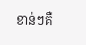ខាន់ៗគឺ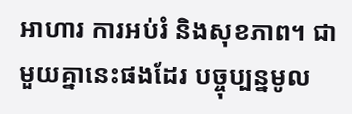អាហារ ការអប់រំ និងសុខភាព។ ជាមួយគ្នានេះផងដែរ បច្ចុប្បន្នមូល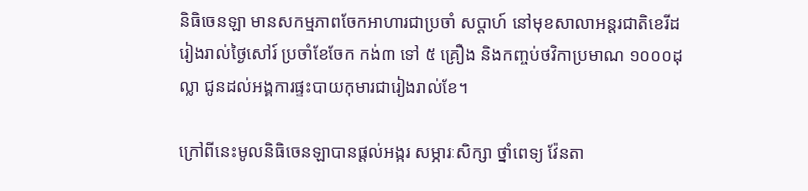និធិចេនឡា មានសកម្មភាពចែកអាហារជាប្រចាំ សប្តាហ៍ នៅមុខសាលាអន្តរជាតិខេរីដ រៀងរាល់ថ្ងៃសៅរ៍ ប្រចាំខែចែក កង់៣ ទៅ ៥ គ្រឿង និងកញ្ចប់ថវិកាប្រមាណ ១០០០ដុល្លា ជូនដល់អង្គការផ្ទះបាយកុមារជារៀងរាល់ខែ។

ក្រៅពីនេះមូលនិធិចេនឡាបានផ្តល់អង្ករ សម្ភារៈសិក្សា ថ្នាំពេទ្យ វ៉ែនតា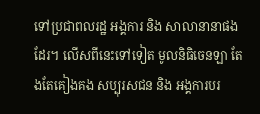ទៅប្រជាពលរដ្ឋ អង្គការ និង សាលានានាផងដែរ។ លើសពីនេះទៅទៀត មូលនិធិចេនឡា តែងតែគៀងគង សប្បុរសជន និង អង្គការបរ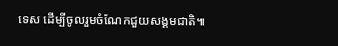ទេស ដើម្បីចូលរួមចំណែកជួយសង្គមជាតិ៕